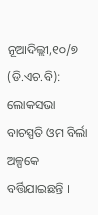ନୂଆଦିଲ୍ଲୀ,୧୦/୭ (ଡି.ଏଚ.ବି): ଲୋକସଭା ବାଚସ୍ପତି ଓମ ବିର୍ଲା ଅଳ୍ପକେ ବର୍ତ୍ତିଯାଇଛନ୍ତି ।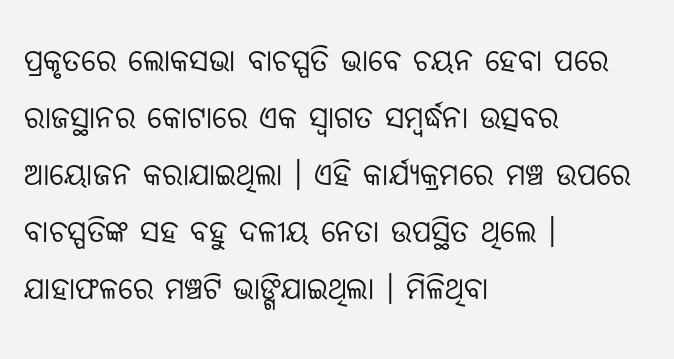ପ୍ରକୃତରେ ଲୋକସଭା ବାଚସ୍ପତି ଭାବେ ଚୟନ ହେବା ପରେ ରାଜସ୍ଥାନର କୋଟାରେ ଏକ ସ୍ୱାଗତ ସମ୍ବର୍ଦ୍ଧନା ଉତ୍ସବର ଆୟୋଜନ କରାଯାଇଥିଲା । ଏହି କାର୍ଯ୍ୟକ୍ରମରେ ମଞ୍ଚ ଉପରେ ବାଚସ୍ପତିଙ୍କ ସହ ବହୁ ଦଳୀୟ ନେତା ଉପସ୍ଥିତ ଥିଲେ । ଯାହାଫଳରେ ମଞ୍ଚଟି ଭାଙ୍ଗିଯାଇଥିଲା । ମିଳିଥିବା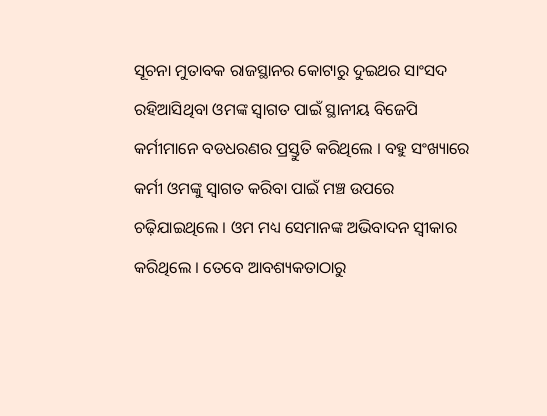ସୂଚନା ମୁତାବକ ରାଜସ୍ଥାନର କୋଟାରୁ ଦୁଇଥର ସାଂସଦ ରହିଆସିଥିବା ଓମଙ୍କ ସ୍ୱାଗତ ପାଇଁ ସ୍ଥାନୀୟ ବିଜେପି କର୍ମୀମାନେ ବଡଧରଣର ପ୍ରସ୍ତୁତି କରିଥିଲେ । ବହୁ ସଂଖ୍ୟାରେ କର୍ମୀ ଓମଙ୍କୁ ସ୍ୱାଗତ କରିବା ପାଇଁ ମଞ୍ଚ ଉପରେ ଚଢ଼ିଯାଇଥିଲେ । ଓମ ମଧ୍ୟ ସେମାନଙ୍କ ଅଭିବାଦନ ସ୍ୱୀକାର କରିଥିଲେ । ତେବେ ଆବଶ୍ୟକତାଠାରୁ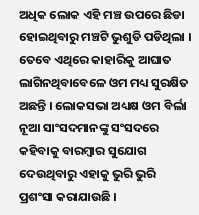ଅଧିକ ଲୋକ ଏହି ମଞ୍ଚ ଉପରେ ଛିଡା ହୋଇଥିବାରୁ ମଞ୍ଚଟି ଭୁଶୁଡି ପଡିଥିଲା । ତେବେ ଏଥିରେ କାହାରିକୁ ଆଘାତ ଲାଗିନଥିବାବେଳେ ଓମ ମଧ୍ୟ ସୁରକ୍ଷିତ ଅଛନ୍ତି । ଲୋକସଭା ଅଧ୍ୟକ୍ଷ ଓମ ବିର୍ଲା ନୂଆ ସାଂସଦମାନଙ୍କୁ ସଂସଦରେ କହିବାକୁ ବାରମ୍ବାର ସୁଯୋଗ ଦେଉଥିବାରୁ ଏହାକୁ ଭୁରି ଭୁରି ପ୍ରଶଂସା କରାଯାଉଛି ।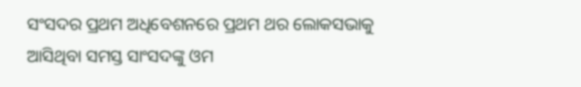ସଂସଦର ପ୍ରଥମ ଅଧିବେଶନରେ ପ୍ରଥମ ଥର ଲୋକସଭାକୁ ଆସିଥିବା ସମସ୍ତ ସାଂସଦଙ୍କୁ ଓମ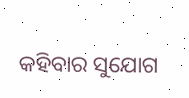କହିବାର ସୁଯୋଗ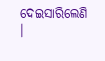ଦେଇସାରିଲେଣି ।